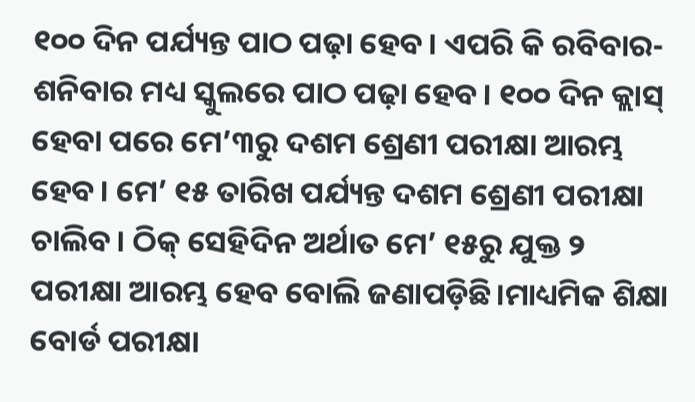୧୦୦ ଦିନ ପର୍ଯ୍ୟନ୍ତ ପାଠ ପଢ଼ା ହେବ। ଏପରି କି ରବିବାର-ଶନିବାର ମଧ୍ୟ ସ୍କୁଲରେ ପାଠ ପଢ଼ା ହେବ। ୧୦୦ ଦିନ କ୍ଲାସ୍ ହେବା ପରେ ମେ’୩ରୁ ଦଶମ ଶ୍ରେଣୀ ପରୀକ୍ଷା ଆରମ୍ଭ ହେବ। ମେ’ ୧୫ ତାରିଖ ପର୍ଯ୍ୟନ୍ତ ଦଶମ ଶ୍ରେଣୀ ପରୀକ୍ଷା ଚାଲିବ। ଠିକ୍ ସେହିଦିନ ଅର୍ଥାତ ମେ’ ୧୫ରୁ ଯୁକ୍ତ ୨ ପରୀକ୍ଷା ଆରମ୍ଭ ହେବ ବୋଲି ଜଣାପଡ଼ିଛି।ମାଧ୍ୟମିକ ଶିକ୍ଷା ବୋର୍ଡ ପରୀକ୍ଷା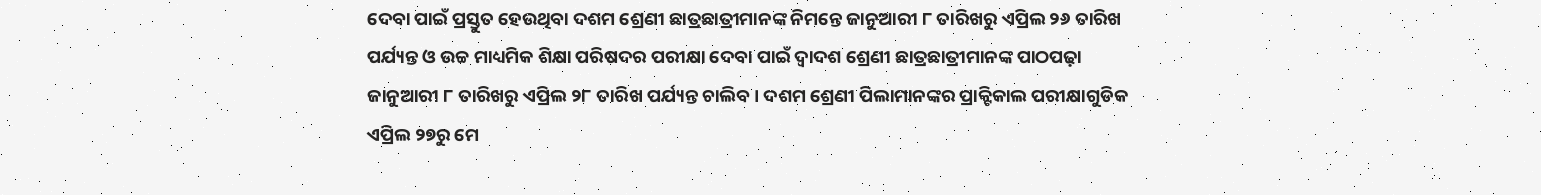ଦେବା ପାଇଁ ପ୍ରସ୍ତୁତ ହେଉଥିବା ଦଶମ ଶ୍ରେଣୀ ଛାତ୍ରଛାତ୍ରୀମାନଙ୍କ ନିମନ୍ତେ ଜାନୁଆରୀ ୮ ତାରିଖରୁ ଏପ୍ରିଲ ୨୬ ତାରିଖ ପର୍ଯ୍ୟନ୍ତ ଓ ଉଚ୍ଚ ମାଧ୍ୟମିକ ଶିକ୍ଷା ପରିଷଦର ପରୀକ୍ଷା ଦେବା ପାଇଁ ଦ୍ବାଦଶ ଶ୍ରେଣୀ ଛାତ୍ରଛାତ୍ରୀମାନଙ୍କ ପାଠପଢ଼ା ଜାନୁଆରୀ ୮ ତାରିଖରୁ ଏପ୍ରିଲ ୨୮ ତାରିଖ ପର୍ଯ୍ୟନ୍ତ ଚାଲିବ। ଦଶମ ଶ୍ରେଣୀ ପିଲାମାନଙ୍କର ପ୍ରାକ୍ଟିକାଲ ପରୀକ୍ଷାଗୁଡିକ ଏପ୍ରିଲ ୨୭ରୁ ମେ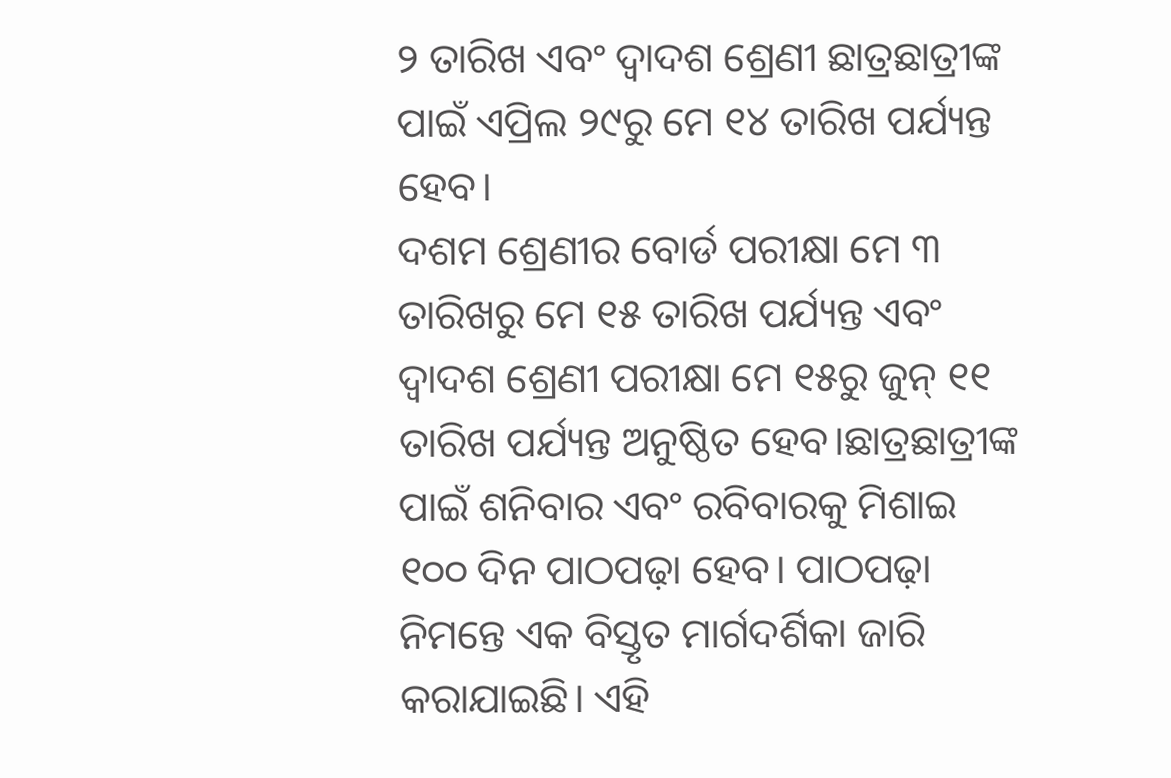୨ ତାରିଖ ଏବଂ ଦ୍ବାଦଶ ଶ୍ରେଣୀ ଛାତ୍ରଛାତ୍ରୀଙ୍କ ପାଇଁ ଏପ୍ରିଲ ୨୯ରୁ ମେ ୧୪ ତାରିଖ ପର୍ଯ୍ୟନ୍ତ ହେବ।
ଦଶମ ଶ୍ରେଣୀର ବୋର୍ଡ ପରୀକ୍ଷା ମେ ୩ ତାରିଖରୁ ମେ ୧୫ ତାରିଖ ପର୍ଯ୍ୟନ୍ତ ଏବଂ ଦ୍ବାଦଶ ଶ୍ରେଣୀ ପରୀକ୍ଷା ମେ ୧୫ରୁ ଜୁନ୍ ୧୧ ତାରିଖ ପର୍ଯ୍ୟନ୍ତ ଅନୁଷ୍ଠିତ ହେବ।ଛାତ୍ରଛାତ୍ରୀଙ୍କ ପାଇଁ ଶନିବାର ଏବଂ ରବିବାରକୁ ମିଶାଇ ୧୦୦ ଦିନ ପାଠପଢ଼ା ହେବ। ପାଠପଢ଼ା ନିମନ୍ତେ ଏକ ବିସ୍ତୃତ ମାର୍ଗଦର୍ଶିକା ଜାରି କରାଯାଇଛି। ଏହି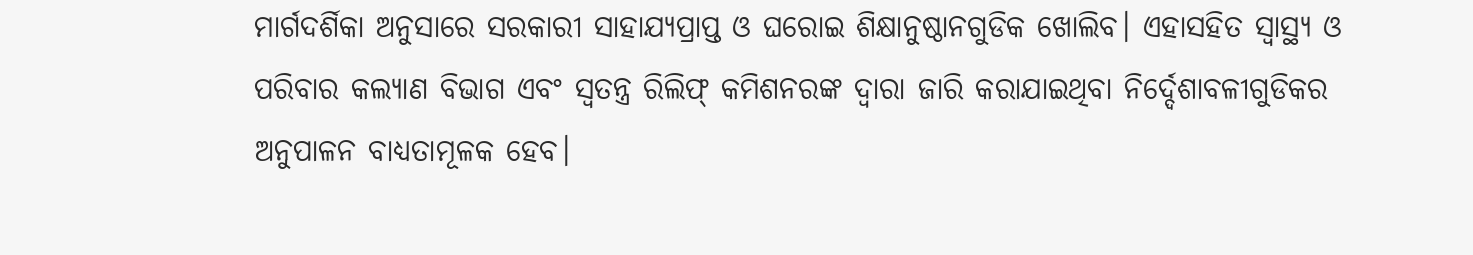ମାର୍ଗଦର୍ଶିକା ଅନୁସାରେ ସରକାରୀ ସାହାଯ୍ୟପ୍ରାପ୍ତ ଓ ଘରୋଇ ଶିକ୍ଷାନୁଷ୍ଠାନଗୁଡିକ ଖୋଲିବ। ଏହାସହିତ ସ୍ବାସ୍ଥ୍ୟ ଓ ପରିବାର କଲ୍ୟାଣ ବିଭାଗ ଏବଂ ସ୍ବତନ୍ତ୍ର ରିଲିଫ୍ କମିଶନରଙ୍କ ଦ୍ବାରା ଜାରି କରାଯାଇଥିବା ନିର୍ଦ୍ଦେଶାବଳୀଗୁଡିକର ଅନୁପାଳନ ବାଧ୍ୟତାମୂଳକ ହେବ।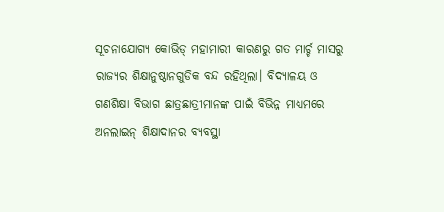ସୂଚନାଯୋଗ୍ୟ କୋଭିଡ୍ ମହାମାରୀ କାରଣରୁ ଗତ ମାର୍ଚ୍ଚ ମାସରୁ ରାଜ୍ୟର ଶିକ୍ଷାନୁଷ୍ଠାନଗୁଡିକ ବନ୍ଦ ରହିଥିଲା। ବିଦ୍ୟାଳୟ ଓ ଗଣଶିକ୍ଷା ବିଭାଗ ଛାତ୍ରଛାତ୍ରୀମାନଙ୍କ ପାଇଁ ବିଭିନ୍ନ ମାଧ୍ୟମରେ ଅନଲାଇନ୍ ଶିକ୍ଷାଦାନର ବ୍ୟବସ୍ଥା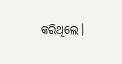କରିଥିଲେ।